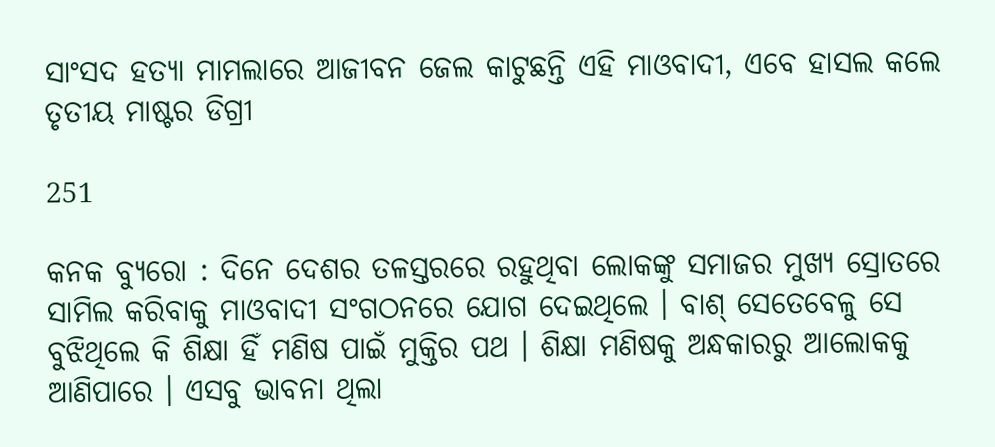ସାଂସଦ ହତ୍ୟା ମାମଲାରେ ଆଜୀବନ ଜେଲ କାଟୁଛନ୍ତି ଏହି ମାଓବାଦୀ, ଏବେ ହାସଲ କଲେ ତୃତୀୟ ମାଷ୍ଟର ଡିଗ୍ରୀ

251

କନକ ବ୍ୟୁରୋ : ଦିନେ ଦେଶର ତଳସ୍ତରରେ ରହୁଥିବା ଲୋକଙ୍କୁ ସମାଜର ମୁଖ୍ୟ ସ୍ରୋତରେ ସାମିଲ କରିବାକୁ ମାଓବାଦୀ ସଂଗଠନରେ ଯୋଗ ଦେଇଥିଲେ । ବାଶ୍ ସେତେବେଳୁ ସେ ବୁଝିଥିଲେ କି ଶିକ୍ଷା ହିଁ ମଣିଷ ପାଇଁ ମୁକ୍ତିର ପଥ । ଶିକ୍ଷା ମଣିଷକୁ ଅନ୍ଧକାରରୁ ଆଲୋକକୁ ଆଣିପାରେ । ଏସବୁ ଭାବନା ଥିଲା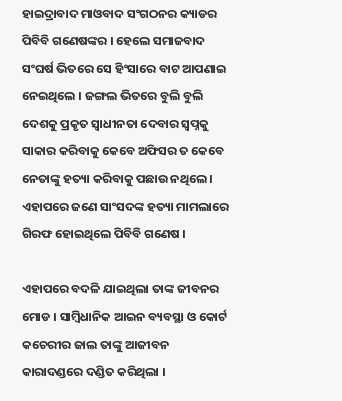ହାଇଦ୍ରାବାଦ ମାଓବାଦ ସଂଗଠନର କ୍ୟାଡର ପିବିବି ଗଣେଷଙ୍କର । ହେଲେ ସମାଜବାଦ ସଂଘର୍ଷ ଭିତରେ ସେ ହିଂସାରେ ବାଟ ଆପଣାଇ ନେଇଥିଲେ । ଜଙ୍ଗଲ ଭିତରେ ବୁଲି ବୁଲି ଦେଶକୁ ପ୍ରକୃତ ସ୍ୱାଧୀନତା ଦେବାର ସ୍ୱପ୍ନକୁ ସାକାର କରିବାକୁ କେବେ ଅଫିସର ତ କେବେ ନେତାଙ୍କୁ ହତ୍ୟା କରିବାକୁ ପଛାଉ ନଥିଲେ । ଏହାପରେ ଜଣେ ସାଂସଦଙ୍କ ହତ୍ୟା ମାମଲାରେ ଗିରଫ ହୋଇଥିଲେ ପିବିବି ଗଣେଷ ।

ଏହାପରେ ବଦଳି ଯାଇଥିଲା ତାଙ୍କ ଜୀବନର ମୋଡ । ସାମ୍ବିଧାନିକ ଆଇନ ବ୍ୟବସ୍ଥା ଓ କୋର୍ଟ କଚେରୀର ଜାଲ ତାଙ୍କୁ ଆଜୀବନ କାରାଦଣ୍ଡରେ ଦଣ୍ଡିତ କରିଥିଲା ।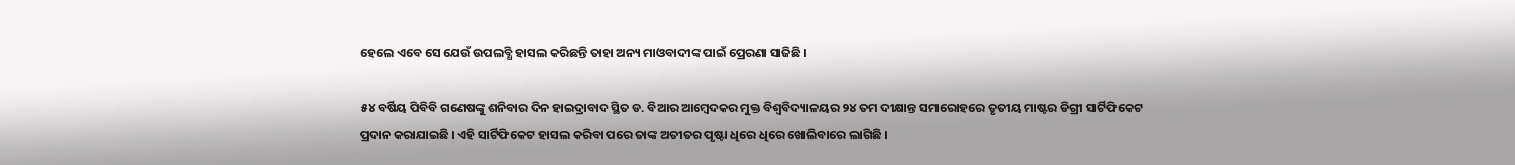ହେଲେ ଏବେ ସେ ଯେଉଁ ଉପଲବ୍ଧି ହାସଲ କରିଛନ୍ତି ତାହା ଅନ୍ୟ ମାଓବାଦୀଙ୍କ ପାଇଁ ପ୍ରେରଣା ସାଜିଛି ।

୫୪ ବର୍ଷିୟ ପିବିବି ଗଣେଷଙ୍କୁ ଶନିବାର ଦିନ ହାଇଦ୍ରାବାଦ ସ୍ଥିତ ଡ. ବିଆର ଆମ୍ବେଦକର ମୁକ୍ତ ବିଶ୍ୱବିଦ୍ୟାଳୟର ୨୪ ତମ ଦୀକ୍ଷାନ୍ତ ସମାରୋହରେ ତୃତୀୟ ମାଷ୍ଟର ଡିଗ୍ରୀ ସାର୍ଟିଫିକେଟ ପ୍ରଦାନ କରାଯାଇଛି । ଏହି ସାର୍ଟିଫିକେଟ ହାସଲ କରିବା ପରେ ତାଙ୍କ ଅତୀତର ପୃଷ୍ଟା ଧିରେ ଧିରେ ଖୋଲିବାରେ ଲାଗିଛି ।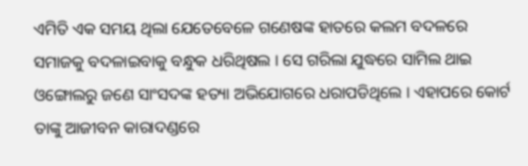ଏମିତି ଏକ ସମୟ ଥିଲା ଯେତେବେଳେ ଗଣେଷଙ୍କ ହାତରେ କଲମ ବଦଳରେ ସମାଜକୁ ବଦଳାଇବାକୁ ବନ୍ଧୁକ ଧରିଥିଷଲ । ସେ ଗରିଲା ଯୁଦ୍ଧରେ ସାମିଲ ଥାଇ ଓଙ୍ଗୋଲରୁ ଜଣେ ସାଂସଦଙ୍କ ହତ୍ୟା ଅଭିଯୋଗରେ ଧରାପଡିଥିଲେ । ଏହାପରେ କୋର୍ଟ ତାଙ୍କୁ ଆଜୀବନ କାରାଦଣ୍ଡରେ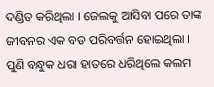ଦଣ୍ଡିତ କରିଥିଲା । ଜେଲକୁ ଆସିବା ପରେ ତାଙ୍କ ଜୀବନର ଏକ ବଡ ପରିବର୍ତ୍ତନ ହୋଇଥିଲା । ପୁଣି ବନ୍ଧୁକ ଧରା ହାତରେ ଧରିଥିଲେ କଲମ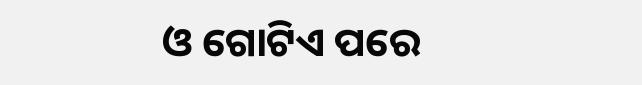ଓ ଗୋଟିଏ ପରେ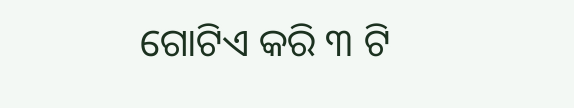ଗୋଟିଏ କରି ୩ ଟି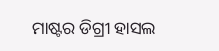ମାଷ୍ଟର ଡିଗ୍ରୀ ହାସଲ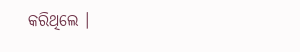କରିଥିଲେ ।